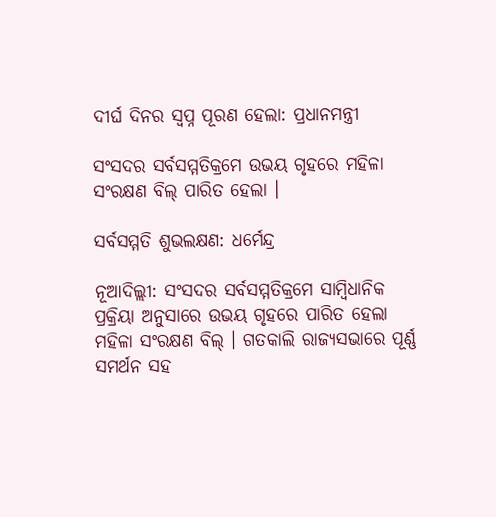ଦୀର୍ଘ ଦିନର ସ୍ୱପ୍ନ ପୂରଣ ହେଲା: ପ୍ରଧାନମନ୍ତ୍ରୀ

ସଂସଦର ସର୍ବସମ୍ମତିକ୍ରମେ ଉଭୟ ଗୃହରେ ମହିଳା ସଂରକ୍ଷଣ ବିଲ୍ ପାରିତ ହେଲା ।

ସର୍ବସମ୍ମତି ଶୁଭଲକ୍ଷଣ: ଧର୍ମେନ୍ଦ୍ର

ନୂଆଦିଲ୍ଲୀ: ସଂସଦର ସର୍ବସମ୍ମତିକ୍ରମେ ସାମ୍ବିଧାନିକ ପ୍ରକ୍ରିୟା ଅନୁସାରେ ଉଭୟ ଗୃହରେ ପାରିତ ହେଲା ମହିଳା ସଂରକ୍ଷଣ ବିଲ୍ । ଗତକାଲି ରାଜ୍ୟସଭାରେ ପୂର୍ଣ୍ଣ ସମର୍ଥନ ସହ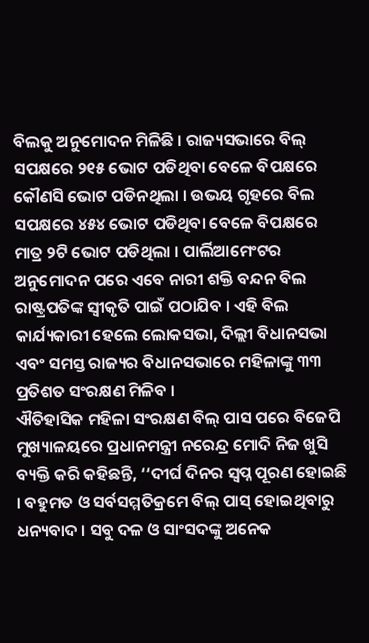ବିଲକୁ ଅନୁମୋଦନ ମିଳିଛି । ରାଜ୍ୟସଭାରେ ବିଲ୍ ସପକ୍ଷରେ ୨୧୫ ଭୋଟ ପଡିଥିବା ବେଳେ ବିପକ୍ଷରେ କୌଣସି ଭୋଟ ପଡିନଥିଲା । ଉଭୟ ଗୃହରେ ବିଲ ସପକ୍ଷରେ ୪୫୪ ଭୋଟ ପଡିଥିବା ବେଳେ ବିପକ୍ଷରେ ମାତ୍ର ୨ଟି ଭୋଟ ପଡିଥିଲା । ପାର୍ଲିଆମେଂଟର ଅନୁମୋଦନ ପରେ ଏବେ ନାରୀ ଶକ୍ତି ବନ୍ଦନ ବିଲ ରାଷ୍ଟ୍ରପତିଙ୍କ ସ୍ୱୀକୃତି ପାଇଁ ପଠାଯିବ । ଏହି ବିଲ କାର୍ଯ୍ୟକାରୀ ହେଲେ ଲୋକସଭା, ଦିଲ୍ଲୀ ବିଧାନସଭା ଏବଂ ସମସ୍ତ ରାଜ୍ୟର ବିଧାନସଭାରେ ମହିଳାଙ୍କୁ ୩୩ ପ୍ରତିଶତ ସଂରକ୍ଷଣ ମିଳିବ ।
ଐତିହାସିକ ମହିଳା ସଂରକ୍ଷଣ ବିଲ୍ ପାସ ପରେ ବିଜେପି ମୁଖ୍ୟାଳୟରେ ପ୍ରଧାନମନ୍ତ୍ରୀ ନରେନ୍ଦ୍ର ମୋଦି ନିଜ ଖୁସି ବ୍ୟକ୍ତି କରି କହିଛନ୍ତି, ‘‘ଦୀର୍ଘ ଦିନର ସ୍ୱପ୍ନ ପୂରଣ ହୋଇଛି । ବହୁମତ ଓ ସର୍ବସମ୍ମତିକ୍ରମେ ବିଲ୍ ପାସ୍ ହୋଇଥିବାରୁ ଧନ୍ୟବାଦ । ସବୁ ଦଳ ଓ ସାଂସଦଙ୍କୁ ଅନେକ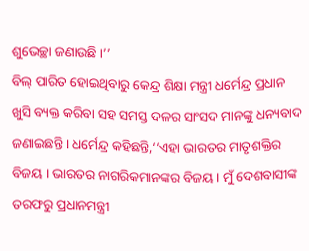ଶୁଭେଚ୍ଛା ଜଣାଉଛି ।’’
ବିଲ୍ ପାରିତ ହୋଇଥିବାରୁ କେନ୍ଦ୍ର ଶିକ୍ଷା ମନ୍ତ୍ରୀ ଧର୍ମେନ୍ଦ୍ର ପ୍ରଧାନ ଖୁସି ବ୍ୟକ୍ତ କରିବା ସହ ସମସ୍ତ ଦଳର ସାଂସଦ ମାନଙ୍କୁ ଧନ୍ୟବାଦ ଜଣାଇଛନ୍ତି । ଧର୍ମେନ୍ଦ୍ର କହିଛନ୍ତି,‘‘ଏହା ଭାରତର ମାତୃଶକ୍ତିର ବିଜୟ । ଭାରତର ନାଗରିକମାନଙ୍କର ବିଜୟ । ମୁଁ ଦେଶବାସୀଙ୍କ ତରଫରୁ ପ୍ରଧାନମନ୍ତ୍ରୀ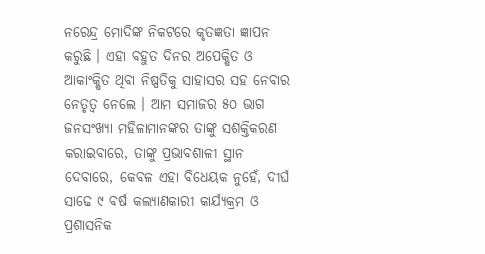ନରେନ୍ଦ୍ର ମୋଦିଙ୍କ ନିକଟରେ କୃତଜ୍ଞତା ଜ୍ଞାପନ କରୁଛି । ଏହା ବହୁତ ଦିନର ଅପେକ୍ଷିତ ଓ ଆକାଂକ୍ଷିତ ଥିବା ନିଷ୍ପତିକୁ ସାହାସର ସହ ନେବାର ନେତୃତ୍ୱ ନେଲେ । ଆମ ସମାଜର ୫୦ ଭାଗ ଜନସଂଖ୍ୟା ମହିଳାମାନଙ୍କର ତାଙ୍କୁ ସଶକ୍ତିକରଣ କରାଇବାରେ, ତାଙ୍କୁ ପ୍ରଭାବଶାଳୀ ସ୍ଥାନ ଦେବାରେ, କେବଳ ଏହା ବିଧେୟକ ନୁହେଁ, ଦୀର୍ଘ ସାଢେ ୯ ବର୍ଷ କଲ୍ୟାଣକାରୀ କାର୍ଯ୍ୟକ୍ରମ ଓ ପ୍ରଶାସନିକ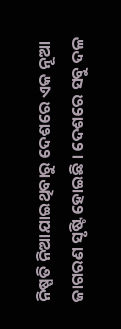ନିଷ୍ପତି ନିଆଯାଇଥିବାରୁ ଦେଶରେ ଏକ ନୂଆ ଜାଗରଣ ସୃଷ୍ଟି ହୋଇଛି । ଦେଶରେ ସବୁ ଦଳ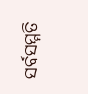ସର୍ବସମ୍ମତି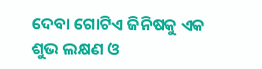ଦେବା ଗୋଟିଏ ଜିନିଷକୁ ଏକ ଶୁଭ ଲକ୍ଷଣ ଓ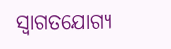ସ୍ୱାଗତଯୋଗ୍ୟ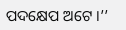ପଦକ୍ଷେପ ଅଟେ ।’’